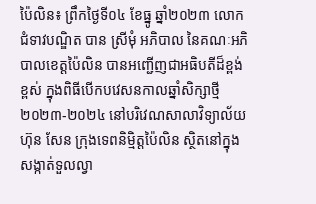ប៉ៃលិន៖ ព្រឹកថ្ងៃទី០៤ ខែធ្នូ ឆ្នាំ២០២៣ លោកជំទាវបណ្ឌិត បាន ស្រីមុំ អភិបាល នៃគណៈអភិបាលខេត្តប៉ៃលិន បានអញ្ជើញជាអធិបតីដ៏ខ្ពង់ខ្ពស់ ក្នុងពិធីបើកបវេសនកាលឆ្នាំសិក្សាថ្មី ២០២៣-២០២៤ នៅបរិវេណសាលាវិទ្យាល័យ ហ៊ុន សែន ក្រុងទេពនិម្មិត្តប៉ៃលិន ស្ថិតនៅក្នុងសង្កាត់ទួលល្វា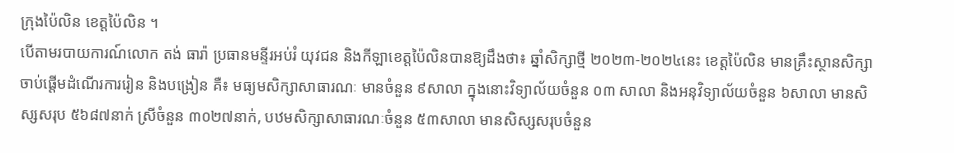ក្រុងប៉ៃលិន ខេត្តប៉ៃលិន ។
បើតាមរបាយការណ៍លោក តង់ ធារ៉ា ប្រធានមន្ទីរអប់រំ យុវជន និងកីឡាខេត្តប៉ៃលិនបានឱ្យដឹងថា៖ ឆ្នាំសិក្សាថ្មី ២០២៣-២០២៤នេះ ខេត្តប៉ៃលិន មានគ្រឹះស្ថានសិក្សា ចាប់ផ្តើមដំណើរការរៀន និងបង្រៀន គឺ៖ មធ្យមសិក្សាសាធារណៈ មានចំនួន ៩សាលា ក្នុងនោះវិទ្យាល័យចំនួន ០៣ សាលា និងអនុវិទ្យាល័យចំនួន ៦សាលា មានសិស្សសរុប ៥៦៨៧នាក់ ស្រីចំនួន ៣០២៧នាក់, បឋមសិក្សាសាធារណៈចំនួន ៥៣សាលា មានសិស្សសរុបចំនួន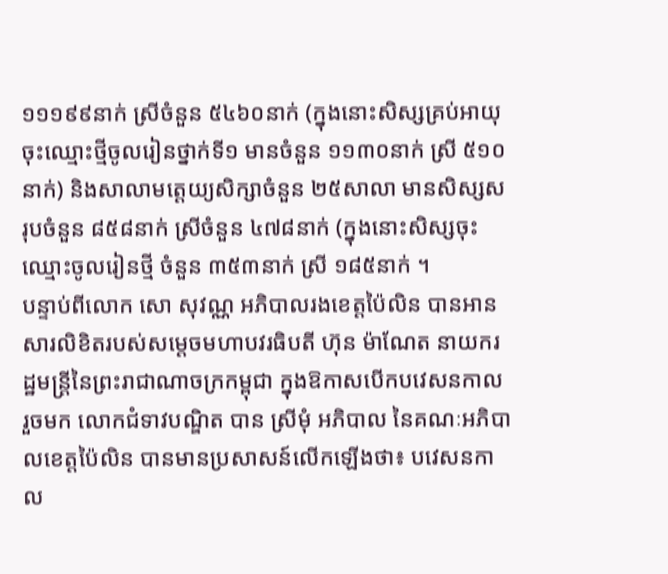១១១៩៩នាក់ ស្រីចំនួន ៥៤៦០នាក់ (ក្នុងនោះសិស្សគ្រប់អាយុចុះឈ្មោះថ្មីចូលរៀនថ្នាក់ទី១ មានចំនួន ១១៣០នាក់ ស្រី ៥១០នាក់) និងសាលាមត្តេយ្យសិក្សាចំនួន ២៥សាលា មានសិស្សសរុបចំនួន ៨៥៨នាក់ ស្រីចំនួន ៤៧៨នាក់ (ក្នុងនោះសិស្សចុះឈ្មោះចូលរៀនថ្មី ចំនួន ៣៥៣នាក់ ស្រី ១៨៥នាក់ ។
បន្ទាប់ពីលោក សោ សុវណ្ណ អភិបាលរងខេត្តប៉ៃលិន បានអានសារលិខិតរបស់សម្តេចមហាបវរធិបតី ហ៊ុន ម៉ាណែត នាយករដ្ឋមន្ត្រីនៃព្រះរាជាណាចក្រកម្ពុជា ក្នុងឱកាសបើកបវេសនកាល រួចមក លោកជំទាវបណ្ឌិត បាន ស្រីមុំ អភិបាល នៃគណៈអភិបាលខេត្តប៉ៃលិន បានមានប្រសាសន៍លើកឡើងថា៖ បវេសនកាល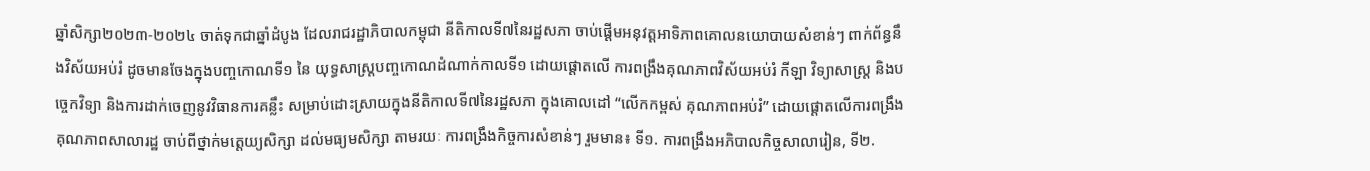ឆ្នាំសិក្សា២០២៣-២០២៤ ចាត់ទុកជាឆ្នាំដំបូង ដែលរាជរដ្ឋាភិបាលកម្ពុជា នីតិកាលទី៧នៃរដ្ឋសភា ចាប់ផ្ដើមអនុវត្ដអាទិភាពគោលនយោបាយសំខាន់ៗ ពាក់ព័ន្ធនឹងវិស័យអប់រំ ដូចមានចែងក្នុងបញ្ចកោណទី១ នៃ យុទ្ធសាស្ត្របញ្ចកោណដំណាក់កាលទី១ ដោយផ្តោតលើ ការពង្រឹងគុណភាពវិស័យអប់រំ កីឡា វិទ្យាសាស្រ្ត និងបច្ចេកវិទ្យា និងការដាក់ចេញនូវវិធានការគន្លឹះ សម្រាប់ដោះស្រាយក្នុងនីតិកាលទី៧នៃរដ្ឋសភា ក្នុងគោលដៅ “លើកកម្ពស់ គុណភាពអប់រំ” ដោយផ្តោតលើការពង្រឹងគុណភាពសាលារដ្ឋ ចាប់ពីថ្នាក់មត្តេយ្យសិក្សា ដល់មធ្យមសិក្សា តាមរយៈ ការពង្រឹងកិច្ចការសំខាន់ៗ រួមមាន៖ ទី១. ការពង្រឹងអភិបាលកិច្ចសាលារៀន, ទី២.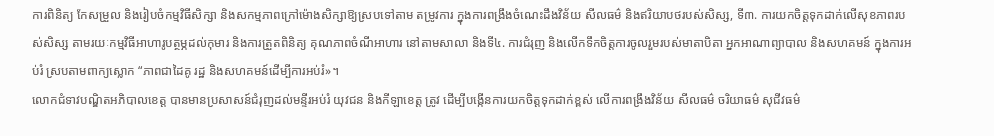ការពិនិត្យ កែសម្រួល និងរៀបចំកម្មវិធីសិក្សា និងសកម្មភាពក្រៅម៉ោងសិក្សាឱ្យស្របទៅតាម តម្រូវការ ក្នុងការពង្រឹងចំណេះដឹងវិន័យ សីលធម៌ និងឥរិយាបថរបស់សិស្ស, ទី៣. ការយកចិត្តទុកដាក់លើសុខភាពរបស់សិស្ស តាមរយៈកម្មវិធីអាហារូបត្ថម្ភដល់កុមារ និងការត្រួតពិនិត្យ គុណភាពចំណីអាហារ នៅតាមសាលា និងទី៤. ការជំរុញ និងលើកទឹកចិត្តការចូលរួមរបស់មាតាបិតា អ្នកអាណាព្យាបាល និងសហគមន៍ ក្នុងការអប់រំ ស្របតាមពាក្យស្លោក “ភាពជាដៃគូ រដ្ឋ និងសហគមន៍ដើម្បីការអប់រំ»។
លោកជំទាវបណ្ឌិតអភិបាលខេត្ត បានមានប្រសាសន៍ជំរុញដល់មន្ទីរអប់រំ យុវជន និងកីឡាខេត្ត ត្រូវ ដើម្បីបង្កើនការយកចិត្តទុកដាក់ខ្ពស់ លើការពង្រឹងវិន័យ សីលធម៌ ចរិយាធម៌ សុជីវធម៌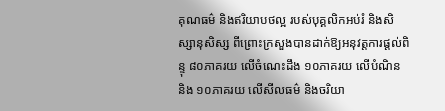គុណធម៌ និងឥរិយាបថល្អ របស់បុគ្គលិកអប់រំ និងសិស្សានុសិស្ស ពីព្រោះក្រសួងបានដាក់ឱ្យអនុវត្តការផ្ដល់ពិន្ទុ ៨០ភាគរយ លើចំណេះដឹង ១០ភាគរយ លើបំណិន និង ១០ភាគរយ លើសីលធម៌ និងចរិយា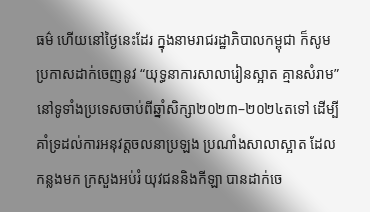ធម៌ ហើយនៅថ្ងៃនេះដែរ ក្នុងនាមរាជរដ្ឋាភិបាលកម្ពុជា ក៏សូមប្រកាសដាក់ចេញនូវ “យុទ្ធនាការសាលារៀនស្អាត គ្មានសំរាម” នៅទូទាំងប្រទេសចាប់ពីឆ្នាំសិក្សា២០២៣–២០២៤តទៅ ដើម្បីគាំទ្រដល់ការអនុវត្តចលនាប្រឡង ប្រណាំងសាលាស្អាត ដែលកន្លងមក ក្រសួងអប់រំ យុវជននិងកីឡា បានដាក់ចេ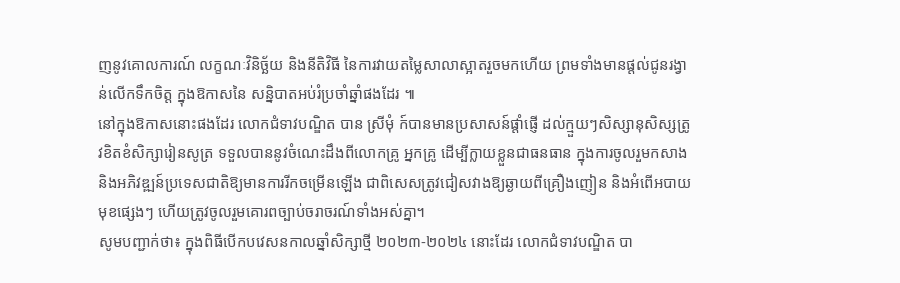ញនូវគោលការណ៍ លក្ខណៈវិនិច្ឆ័យ និងនីតិវិធី នៃការវាយតម្លៃសាលាស្អាតរួចមកហើយ ព្រមទាំងមានផ្ដល់ជូនរង្វាន់លើកទឹកចិត្ត ក្នុងឱកាសនៃ សន្និបាតអប់រំប្រចាំឆ្នាំផងដែរ ៕
នៅក្នុងឱកាសនោះផងដែរ លោកជំទាវបណ្ឌិត បាន ស្រីមុំ ក៍បានមានប្រសាសន៍ផ្តាំផ្ញើ ដល់ក្មួយៗសិស្សានុសិស្សត្រូវខិតខំសិក្សារៀនសូត្រ ទទួលបាននូវចំណេះដឹងពីលោកគ្រូ អ្នកគ្រូ ដើម្បីក្លាយខ្លួនជាធនធាន ក្នុងការចូលរួមកសាង និងអភិវឌ្ឍន៍ប្រទេសជាតិឱ្យមានការរីកចម្រើនឡើង ជាពិសេសត្រូវជៀសវាងឱ្យឆ្ងាយពីគ្រឿងញៀន និងអំពើអបាយមុខផ្សេងៗ ហើយត្រូវចូលរួមគោរពច្បាប់ចរាចរណ៍ទាំងអស់គ្នា។
សូមបញ្ជាក់ថា៖ ក្នុងពិធីបើកបវេសនកាលឆ្នាំសិក្សាថ្មី ២០២៣-២០២៤ នោះដែរ លោកជំទាវបណ្ឌិត បា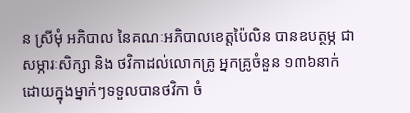ន ស្រីមុំ អភិបាល នៃគណៈអភិបាលខេត្តប៉ៃលិន បានឧបត្ថម្ភ ជាសម្ភារៈសិក្សា និង ថវិកាដល់លោកគ្រូ អ្នកគ្រូចំនួន ១៣៦នាក់ ដោយក្នុងម្នាក់ៗទទួលបានថវិកា ចំ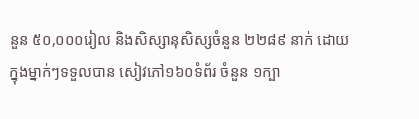នួន ៥០,០០០រៀល និងសិស្សានុសិស្សចំនួន ២២៨៩ នាក់ ដោយក្នុងម្នាក់ៗទទួលបាន សៀវភៅ១៦០ទំព័រ ចំនួន ១ក្បា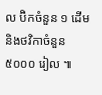ល ប៊ិកចំនួន ១ ដើម និងថវិកាចំនួន ៥០០០ រៀល ៕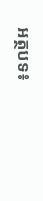អត្ថបទ៖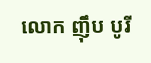លោក ញ៉ឹប បូរី